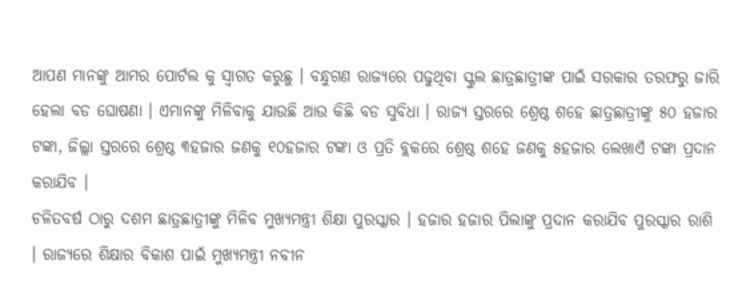ଆପଣ ମାନଙ୍କୁ ଆମର ପୋର୍ଟଲ କୁ ସ୍ୱାଗତ କରୁଛୁ । ବନ୍ଧୁଗଣ ରାଜ୍ୟରେ ପଢୁଥିବା ସ୍କୁଲ ଛାତ୍ରଛାତ୍ରୀଙ୍କ ପାଇଁ ସରକାର ତରଫରୁ ଜାରି ହେଲା ବଡ ଘୋଷଣା । ଏମାନଙ୍କୁ ମିଳିବାକୁ ଯାଉଛି ଆଉ କିଛି ବଡ ସୁବିଧା । ରାଜ୍ୟ ସ୍ତରରେ ଶ୍ରେଷ୍ଠ ଶହେ ଛାତ୍ରଛାତ୍ରୀଙ୍କୁ ୫୦ ହଜାର ଟଙ୍କା, ଜିଲ୍ଲା ସ୍ତରରେ ଶ୍ରେଷ୍ଠ ୩ହଜାର ଜଣକୁ ୧୦ହଜାର ଟଙ୍କା ଓ ପ୍ରତି ବ୍ଲକରେ ଶ୍ରେଷ୍ଠ ଶହେ ଜଣକୁ ୫ହଜାର ଲେଖାଏଁ ଟଙ୍କା ପ୍ରଦାନ କରାଯିବ ।
ଚଳିତବର୍ଷ ଠାରୁ ଦଶମ ଛାତ୍ରଛାତ୍ରୀଙ୍କୁ ମିଳିବ ମୁଖ୍ୟମନ୍ତ୍ରୀ ଶିକ୍ଷା ପୁରସ୍କାର । ହଜାର ହଜାର ପିଲାଙ୍କୁ ପ୍ରଦାନ କରାଯିବ ପୁରସ୍କାର ରାଶି । ରାଜ୍ୟରେ ଶିକ୍ଷାର ବିକାଶ ପାଇଁ ମୁଖ୍ୟମନ୍ତ୍ରୀ ନବୀନ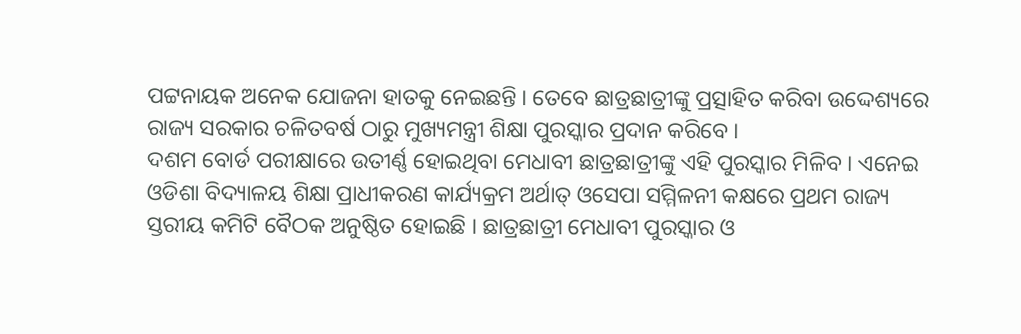ପଟ୍ଟନାୟକ ଅନେକ ଯୋଜନା ହାତକୁ ନେଇଛନ୍ତି । ତେବେ ଛାତ୍ରଛାତ୍ରୀଙ୍କୁ ପ୍ରତ୍ସାହିତ କରିବା ଉଦ୍ଦେଶ୍ୟରେ ରାଜ୍ୟ ସରକାର ଚଳିତବର୍ଷ ଠାରୁ ମୁଖ୍ୟମନ୍ତ୍ରୀ ଶିକ୍ଷା ପୁରସ୍କାର ପ୍ରଦାନ କରିବେ ।
ଦଶମ ବୋର୍ଡ ପରୀକ୍ଷାରେ ଉତୀର୍ଣ୍ଣ ହୋଇଥିବା ମେଧାବୀ ଛାତ୍ରଛାତ୍ରୀଙ୍କୁ ଏହି ପୁରସ୍କାର ମିଳିବ । ଏନେଇ ଓଡିଶା ବିଦ୍ୟାଳୟ ଶିକ୍ଷା ପ୍ରାଧୀକରଣ କାର୍ଯ୍ୟକ୍ରମ ଅର୍ଥାତ୍ ଓସେପା ସମ୍ମିଳନୀ କକ୍ଷରେ ପ୍ରଥମ ରାଜ୍ୟ ସ୍ତରୀୟ କମିଟି ବୈଠକ ଅନୁଷ୍ଠିତ ହୋଇଛି । ଛାତ୍ରଛାତ୍ରୀ ମେଧାବୀ ପୁରସ୍କାର ଓ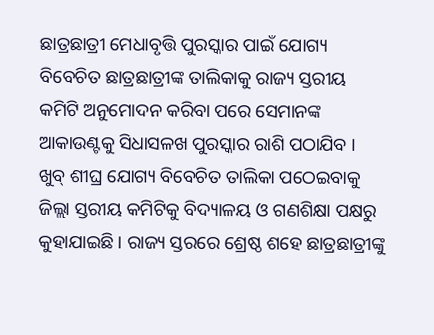ଛାତ୍ରଛାତ୍ରୀ ମେଧାବୃତ୍ତି ପୁରସ୍କାର ପାଇଁ ଯୋଗ୍ୟ ବିବେଚିତ ଛାତ୍ରଛାତ୍ରୀଙ୍କ ତାଲିକାକୁ ରାଜ୍ୟ ସ୍ତରୀୟ କମିଟି ଅନୁମୋଦନ କରିବା ପରେ ସେମାନଙ୍କ ଆକାଉଣ୍ଟକୁ ସିଧାସଳଖ ପୁରସ୍କାର ରାଶି ପଠାଯିବ ।
ଖୁବ୍ ଶୀଘ୍ର ଯୋଗ୍ୟ ବିବେଚିତ ତାଲିକା ପଠେଇବାକୁ ଜିଲ୍ଲା ସ୍ତରୀୟ କମିଟିକୁ ବିଦ୍ୟାଳୟ ଓ ଗଣଶିକ୍ଷା ପକ୍ଷରୁ କୁହାଯାଇଛି । ରାଜ୍ୟ ସ୍ତରରେ ଶ୍ରେଷ୍ଠ ଶହେ ଛାତ୍ରଛାତ୍ରୀଙ୍କୁ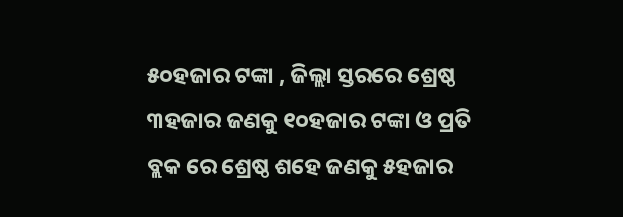୫୦ହଜାର ଟଙ୍କା , ଜିଲ୍ଲା ସ୍ତରରେ ଶ୍ରେଷ୍ଠ ୩ହଜାର ଜଣକୁ ୧୦ହଜାର ଟଙ୍କା ଓ ପ୍ରତି ବ୍ଲକ ରେ ଶ୍ରେଷ୍ଠ ଶହେ ଜଣକୁ ୫ହଜାର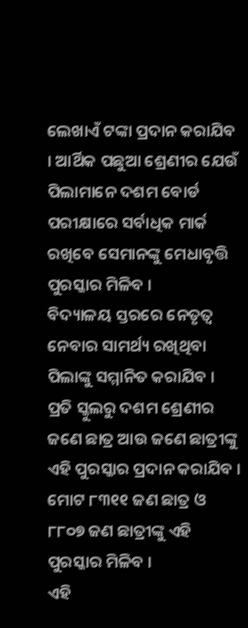ଲେଖାଏଁ ଟଙ୍କା ପ୍ରଦାନ କରାଯିବ । ଆର୍ଥିକ ପଛୁଆ ଶ୍ରେଣୀର ଯେଉଁ ପିଲାମାନେ ଦଶମ ବୋର୍ଡ ପରୀକ୍ଷାରେ ସର୍ବାଧିକ ମାର୍କ ରଖିବେ ସେମାନଙ୍କୁ ମେଧାବୃତ୍ତି ପୁରସ୍କାର ମିଳିବ ।
ବିଦ୍ୟାଳୟ ସ୍ତରରେ ନେତୃତ୍ୱ ନେବାର ସାମର୍ଥ୍ୟ ରଖିଥିବା ପିଲାଙ୍କୁ ସମ୍ମାନିତ କରାଯିବ । ପ୍ରତି ସ୍କୁଲରୁ ଦଶମ ଶ୍ରେଣୀର ଜଣେ ଛାତ୍ର ଆଉ ଜଣେ ଛାତ୍ରୀଙ୍କୁ ଏହି ପୁରସ୍କାର ପ୍ରଦାନ କରାଯିବ । ମୋଟ ୮୩୧୧ ଜଣ ଛାତ୍ର ଓ ୮୮୦୭ ଜଣ ଛାତ୍ରୀଙ୍କୁ ଏହି ପୁରସ୍କାର ମିଳିବ ।
ଏହି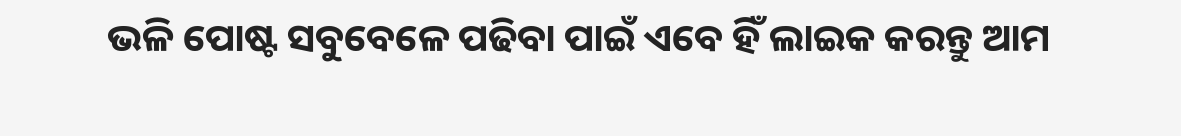ଭଳି ପୋଷ୍ଟ ସବୁବେଳେ ପଢିବା ପାଇଁ ଏବେ ହିଁ ଲାଇକ କରନ୍ତୁ ଆମ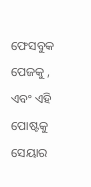ଫେସବୁକ ପେଜକୁ , ଏବଂ ଏହି ପୋଷ୍ଟକୁ ସେୟାର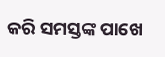କରି ସମସ୍ତଙ୍କ ପାଖେ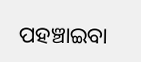ପହଞ୍ଚାଇବା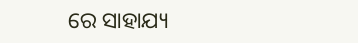ରେ ସାହାଯ୍ୟ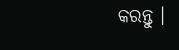କରନ୍ତୁ ।